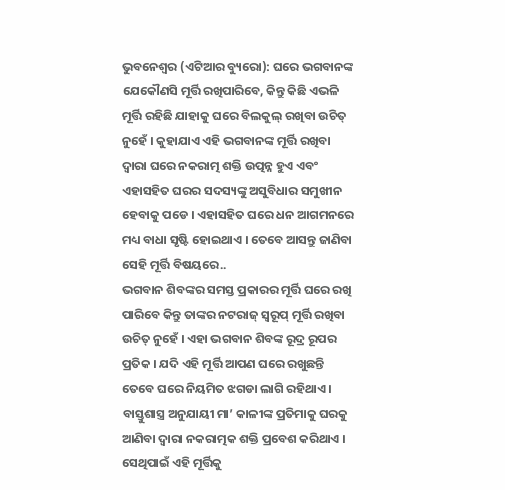ଭୁବନେଶ୍ୱର (ଏଟିଆର ବ୍ୟୁରୋ): ଘରେ ଭଗବାନଙ୍କ ଯେକୌଣସି ମୂର୍ତ୍ତି ରଖିପାରିବେ, କିନ୍ତୁ କିଛି ଏଭଳି ମୂର୍ତ୍ତି ରହିଛି ଯାହାକୁ ଘରେ ବିଲକୁଲ୍ ରଖିବା ଉଚିତ୍ ନୁହେଁ । କୁହାଯାଏ ଏହି ଭଗବାନଙ୍କ ମୂର୍ତ୍ତି ରଖିବା ଦ୍ୱାରା ଘରେ ନକରାତ୍ମ ଶକ୍ତି ଉତ୍ପନ୍ନ ହୁଏ ଏବଂ ଏହାସହିତ ଘରର ସଦସ୍ୟଙ୍କୁ ଅସୁବିଧାର ସମୁଖୀନ ହେବାକୁ ପଡେ । ଏହାସହିତ ଘରେ ଧନ ଆଗମନରେ ମଧ୍ୟ ବାଧା ସୃଷ୍ଟି ହୋଇଥାଏ । ତେବେ ଆସନ୍ତୁ ଜାଣିବା ସେହି ମୂର୍ତ୍ତି ବିଷୟରେ..
ଭଗବାନ ଶିବଙ୍କର ସମସ୍ତ ପ୍ରକାରର ମୂର୍ତ୍ତି ଘରେ ରଖି ପାରିବେ କିନ୍ତୁ ତାଙ୍କର ନଟରାଜ୍ ସ୍ୱରୂପ୍ ମୂର୍ତ୍ତି ରଖିବା ଉଚିତ୍ ନୁହେଁ । ଏହା ଭଗବାନ ଶିବଙ୍କ ରୂଦ୍ର ରୂପର ପ୍ରତିକ । ଯଦି ଏହି ମୂର୍ତ୍ତି ଆପଣ ଘରେ ରଖୁଛନ୍ତି ତେବେ ଘରେ ନିୟମିତ ଝଗଡା ଲାଗି ରହିଥାଏ ।
ବାସ୍ତୁଶାସ୍ତ୍ର ଅନୁଯାୟୀ ମା’ କାଳୀଙ୍କ ପ୍ରତିମାକୁ ଘରକୁ ଆଣିବା ଦ୍ୱାରା ନକରାତ୍ମକ ଶକ୍ତି ପ୍ରବେଶ କରିଥାଏ । ସେଥିପାଇଁ ଏହି ମୂର୍ତ୍ତିକୁ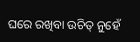ଘରେ ରଖିବା ଉଚିତ୍ ନୁହେଁ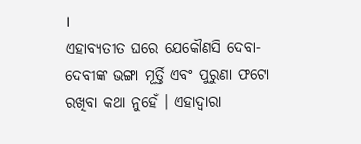।
ଏହାବ୍ୟତୀତ ଘରେ ଯେକୌଣସି ଦେବା-ଦେବୀଙ୍କ ଭଙ୍ଗା ମୂର୍ତ୍ତି ଏବଂ ପୁରୁଣା ଫଟୋ ରଖିବା କଥା ନୁହେଁ । ଏହାଦ୍ୱାରା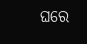ଘରେ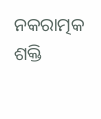ନକରାତ୍ମକ ଶକ୍ତି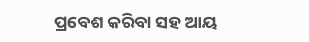ପ୍ରବେଶ କରିବା ସହ ଆୟ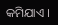କମିଯାଏ ।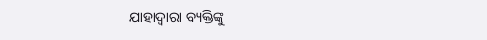ଯାହାଦ୍ୱାରା ବ୍ୟକ୍ତିଙ୍କୁ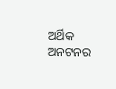ଅର୍ଥିକ ଅନଟନର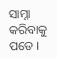ସାମ୍ନା କରିବାକୁ ପଡେ ।